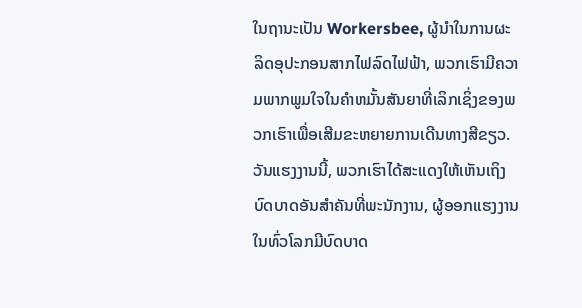ໃນຖານະເປັນ Workersbee, ຜູ້ນໍາໃນການຜະລິດອຸປະກອນສາກໄຟລົດໄຟຟ້າ, ພວກເຮົາມີຄວາມພາກພູມໃຈໃນຄໍາຫມັ້ນສັນຍາທີ່ເລິກເຊິ່ງຂອງພວກເຮົາເພື່ອເສີມຂະຫຍາຍການເດີນທາງສີຂຽວ. ວັນແຮງງານນີ້, ພວກເຮົາໄດ້ສະແດງໃຫ້ເຫັນເຖິງບົດບາດອັນສຳຄັນທີ່ພະນັກງານ, ຜູ້ອອກແຮງງານໃນທົ່ວໂລກມີບົດບາດ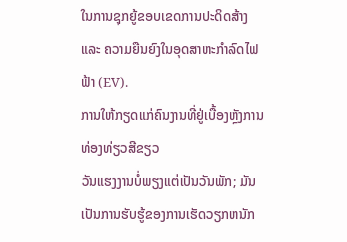ໃນການຊຸກຍູ້ຂອບເຂດການປະດິດສ້າງ ແລະ ຄວາມຍືນຍົງໃນອຸດສາຫະກຳລົດໄຟຟ້າ (EV).
ການໃຫ້ກຽດແກ່ຄົນງານທີ່ຢູ່ເບື້ອງຫຼັງການທ່ອງທ່ຽວສີຂຽວ
ວັນແຮງງານບໍ່ພຽງແຕ່ເປັນວັນພັກ; ມັນເປັນການຮັບຮູ້ຂອງການເຮັດວຽກຫນັກ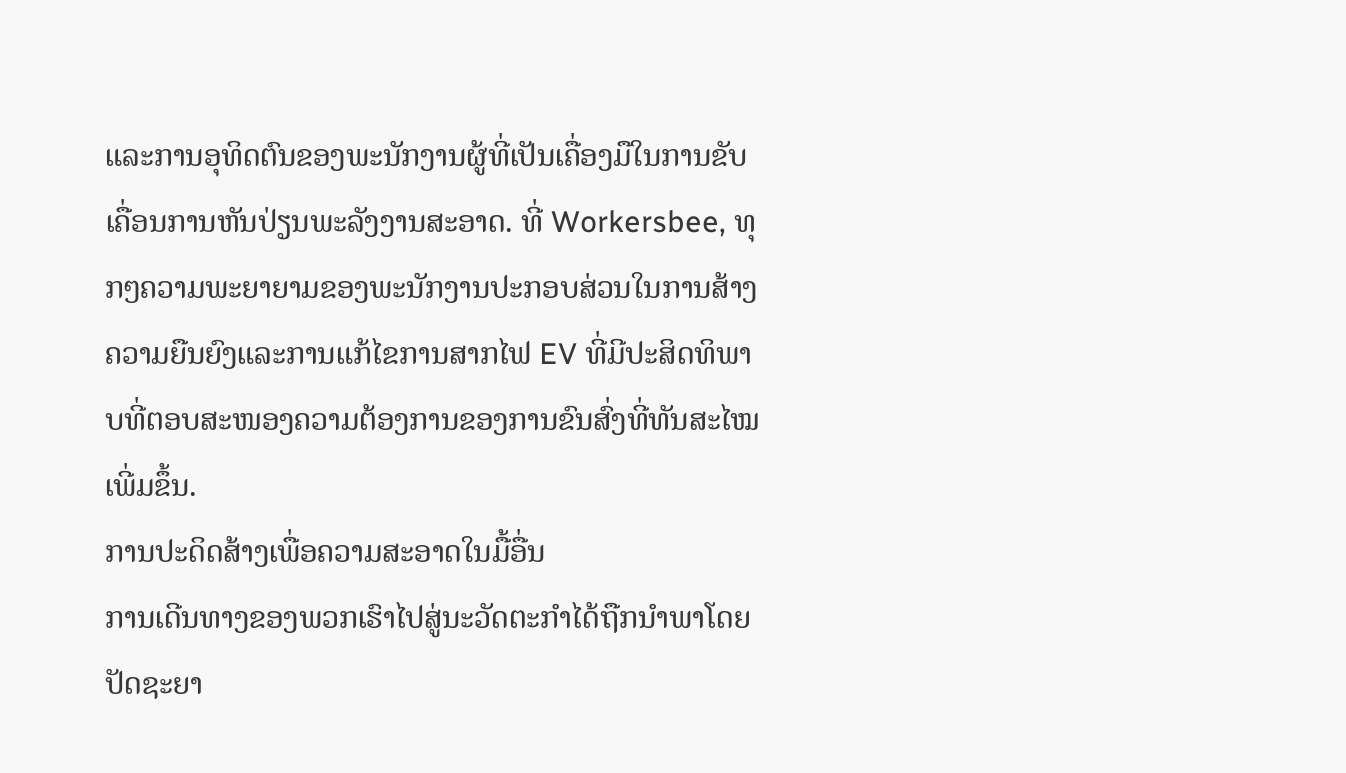ແລະການອຸທິດຕົນຂອງພະນັກງານຜູ້ທີ່ເປັນເຄື່ອງມືໃນການຂັບເຄື່ອນການຫັນປ່ຽນພະລັງງານສະອາດ. ທີ່ Workersbee, ທຸກໆຄວາມພະຍາຍາມຂອງພະນັກງານປະກອບສ່ວນໃນການສ້າງຄວາມຍືນຍົງແລະການແກ້ໄຂການສາກໄຟ EV ທີ່ມີປະສິດທິພາບທີ່ຕອບສະໜອງຄວາມຕ້ອງການຂອງການຂົນສົ່ງທີ່ທັນສະໄໝເພີ່ມຂຶ້ນ.
ການປະດິດສ້າງເພື່ອຄວາມສະອາດໃນມື້ອື່ນ
ການເດີນທາງຂອງພວກເຮົາໄປສູ່ນະວັດຕະກໍາໄດ້ຖືກນໍາພາໂດຍປັດຊະຍາ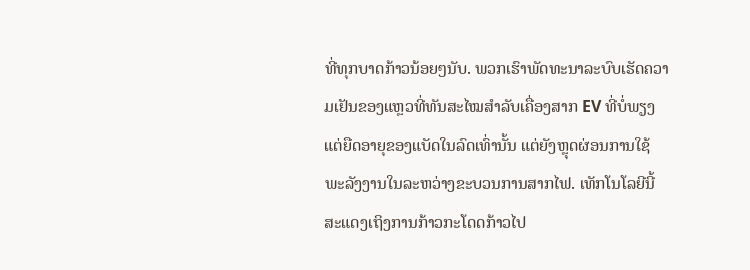ທີ່ທຸກບາດກ້າວນ້ອຍໆນັບ. ພວກເຮົາພັດທະນາລະບົບເຮັດຄວາມເຢັນຂອງແຫຼວທີ່ທັນສະໄໝສຳລັບເຄື່ອງສາກ EV ທີ່ບໍ່ພຽງແຕ່ຍືດອາຍຸຂອງແບັດໃນລົດເທົ່ານັ້ນ ແຕ່ຍັງຫຼຸດຜ່ອນການໃຊ້ພະລັງງານໃນລະຫວ່າງຂະບວນການສາກໄຟ. ເທັກໂນໂລຍີນີ້ສະແດງເຖິງການກ້າວກະໂດດກ້າວໄປ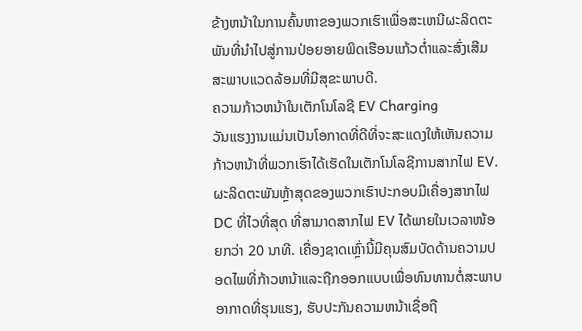ຂ້າງຫນ້າໃນການຄົ້ນຫາຂອງພວກເຮົາເພື່ອສະເຫນີຜະລິດຕະພັນທີ່ນໍາໄປສູ່ການປ່ອຍອາຍພິດເຮືອນແກ້ວຕ່ຳແລະສົ່ງເສີມສະພາບແວດລ້ອມທີ່ມີສຸຂະພາບດີ.
ຄວາມກ້າວຫນ້າໃນເຕັກໂນໂລຊີ EV Charging
ວັນແຮງງານແມ່ນເປັນໂອກາດທີ່ດີທີ່ຈະສະແດງໃຫ້ເຫັນຄວາມກ້າວຫນ້າທີ່ພວກເຮົາໄດ້ເຮັດໃນເຕັກໂນໂລຊີການສາກໄຟ EV. ຜະລິດຕະພັນຫຼ້າສຸດຂອງພວກເຮົາປະກອບມີເຄື່ອງສາກໄຟ DC ທີ່ໄວທີ່ສຸດ ທີ່ສາມາດສາກໄຟ EV ໄດ້ພາຍໃນເວລາໜ້ອຍກວ່າ 20 ນາທີ. ເຄື່ອງຊາດເຫຼົ່ານີ້ມີຄຸນສົມບັດດ້ານຄວາມປອດໄພທີ່ກ້າວຫນ້າແລະຖືກອອກແບບເພື່ອທົນທານຕໍ່ສະພາບອາກາດທີ່ຮຸນແຮງ, ຮັບປະກັນຄວາມຫນ້າເຊື່ອຖື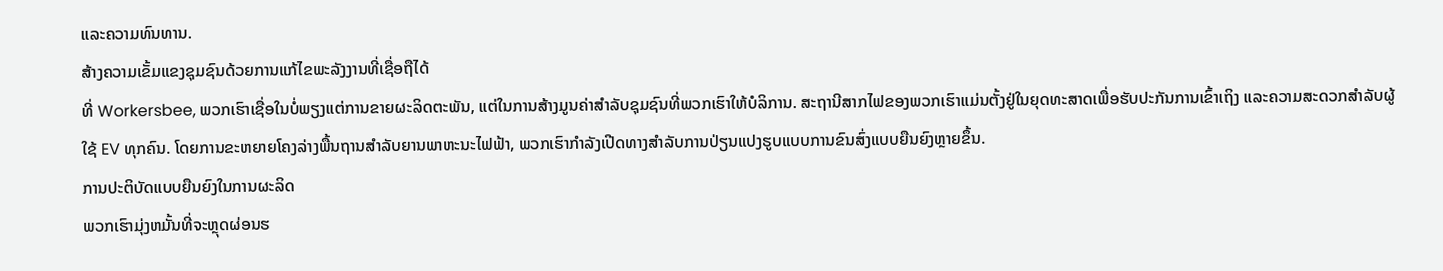ແລະຄວາມທົນທານ.
ສ້າງຄວາມເຂັ້ມແຂງຊຸມຊົນດ້ວຍການແກ້ໄຂພະລັງງານທີ່ເຊື່ອຖືໄດ້
ທີ່ Workersbee, ພວກເຮົາເຊື່ອໃນບໍ່ພຽງແຕ່ການຂາຍຜະລິດຕະພັນ, ແຕ່ໃນການສ້າງມູນຄ່າສໍາລັບຊຸມຊົນທີ່ພວກເຮົາໃຫ້ບໍລິການ. ສະຖານີສາກໄຟຂອງພວກເຮົາແມ່ນຕັ້ງຢູ່ໃນຍຸດທະສາດເພື່ອຮັບປະກັນການເຂົ້າເຖິງ ແລະຄວາມສະດວກສໍາລັບຜູ້ໃຊ້ EV ທຸກຄົນ. ໂດຍການຂະຫຍາຍໂຄງລ່າງພື້ນຖານສໍາລັບຍານພາຫະນະໄຟຟ້າ, ພວກເຮົາກໍາລັງເປີດທາງສໍາລັບການປ່ຽນແປງຮູບແບບການຂົນສົ່ງແບບຍືນຍົງຫຼາຍຂຶ້ນ.
ການປະຕິບັດແບບຍືນຍົງໃນການຜະລິດ
ພວກເຮົາມຸ່ງຫມັ້ນທີ່ຈະຫຼຸດຜ່ອນຮ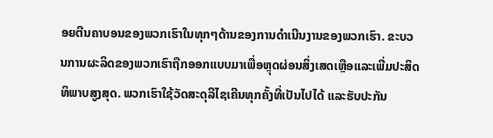ອຍຕີນຄາບອນຂອງພວກເຮົາໃນທຸກໆດ້ານຂອງການດໍາເນີນງານຂອງພວກເຮົາ. ຂະບວນການຜະລິດຂອງພວກເຮົາຖືກອອກແບບມາເພື່ອຫຼຸດຜ່ອນສິ່ງເສດເຫຼືອແລະເພີ່ມປະສິດທິພາບສູງສຸດ. ພວກເຮົາໃຊ້ວັດສະດຸລີໄຊເຄີນທຸກຄັ້ງທີ່ເປັນໄປໄດ້ ແລະຮັບປະກັນ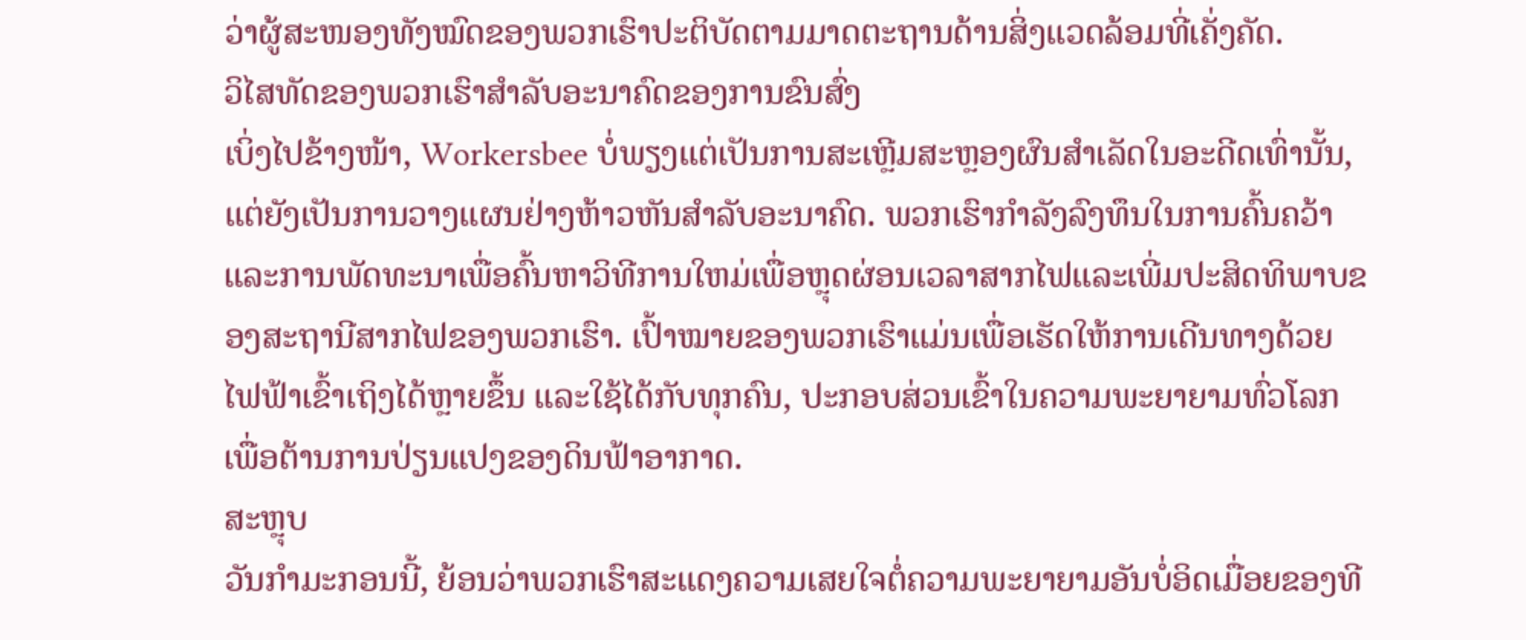ວ່າຜູ້ສະໜອງທັງໝົດຂອງພວກເຮົາປະຕິບັດຕາມມາດຕະຖານດ້ານສິ່ງແວດລ້ອມທີ່ເຄັ່ງຄັດ.
ວິໄສທັດຂອງພວກເຮົາສໍາລັບອະນາຄົດຂອງການຂົນສົ່ງ
ເບິ່ງໄປຂ້າງໜ້າ, Workersbee ບໍ່ພຽງແຕ່ເປັນການສະເຫຼີມສະຫຼອງຜົນສຳເລັດໃນອະດີດເທົ່ານັ້ນ, ແຕ່ຍັງເປັນການວາງແຜນຢ່າງຫ້າວຫັນສຳລັບອະນາຄົດ. ພວກເຮົາກໍາລັງລົງທຶນໃນການຄົ້ນຄວ້າແລະການພັດທະນາເພື່ອຄົ້ນຫາວິທີການໃຫມ່ເພື່ອຫຼຸດຜ່ອນເວລາສາກໄຟແລະເພີ່ມປະສິດທິພາບຂອງສະຖານີສາກໄຟຂອງພວກເຮົາ. ເປົ້າໝາຍຂອງພວກເຮົາແມ່ນເພື່ອເຮັດໃຫ້ການເດີນທາງດ້ວຍໄຟຟ້າເຂົ້າເຖິງໄດ້ຫຼາຍຂຶ້ນ ແລະໃຊ້ໄດ້ກັບທຸກຄົນ, ປະກອບສ່ວນເຂົ້າໃນຄວາມພະຍາຍາມທົ່ວໂລກເພື່ອຕ້ານການປ່ຽນແປງຂອງດິນຟ້າອາກາດ.
ສະຫຼຸບ
ວັນກຳມະກອນນີ້, ຍ້ອນວ່າພວກເຮົາສະແດງຄວາມເສຍໃຈຕໍ່ຄວາມພະຍາຍາມອັນບໍ່ອິດເມື່ອຍຂອງທີ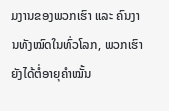ມງານຂອງພວກເຮົາ ແລະ ຄົນງານທັງໝົດໃນທົ່ວໂລກ, ພວກເຮົາຍັງໄດ້ຕໍ່ອາຍຸຄຳໝັ້ນ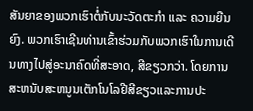ສັນຍາຂອງພວກເຮົາຕໍ່ກັບນະວັດຕະກໍາ ແລະ ຄວາມຍືນຍົງ. ພວກເຮົາເຊີນທ່ານເຂົ້າຮ່ວມກັບພວກເຮົາໃນການເດີນທາງໄປສູ່ອະນາຄົດທີ່ສະອາດ, ສີຂຽວກວ່າ. ໂດຍການສະຫນັບສະຫນູນເຕັກໂນໂລຢີສີຂຽວແລະການປະ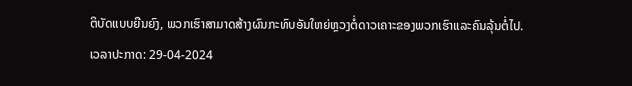ຕິບັດແບບຍືນຍົງ, ພວກເຮົາສາມາດສ້າງຜົນກະທົບອັນໃຫຍ່ຫຼວງຕໍ່ດາວເຄາະຂອງພວກເຮົາແລະຄົນລຸ້ນຕໍ່ໄປ.
ເວລາປະກາດ: 29-04-2024